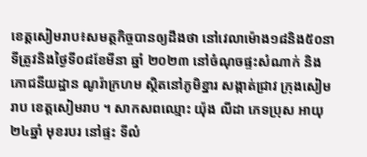ខេត្តសៀមរាប៖សមត្ថកិច្ចបានឲ្យដឹងថា នៅវេលាម៉ោង១៨និង៥០នាទីត្រូវនិងថ្ងៃទី០៨ខែមីនា ឆ្នាំ ២០២៣ នៅចំណុចផ្ទះសំណាក់ និងភោជនីយដ្ឋាន ណូរ៉ាក្រហម ស្ថិតនៅភូមិខ្នារ សង្កាត់ជ្រាវ ក្រុងសៀមរាប ខេត្តសៀមរាប ។ សាកសពឈ្មោះ យ៉ុង លីដា ភេទប្រុស អាយុ២៤ឆ្នាំ មុខរបរ នៅផ្ទះ ទីលំ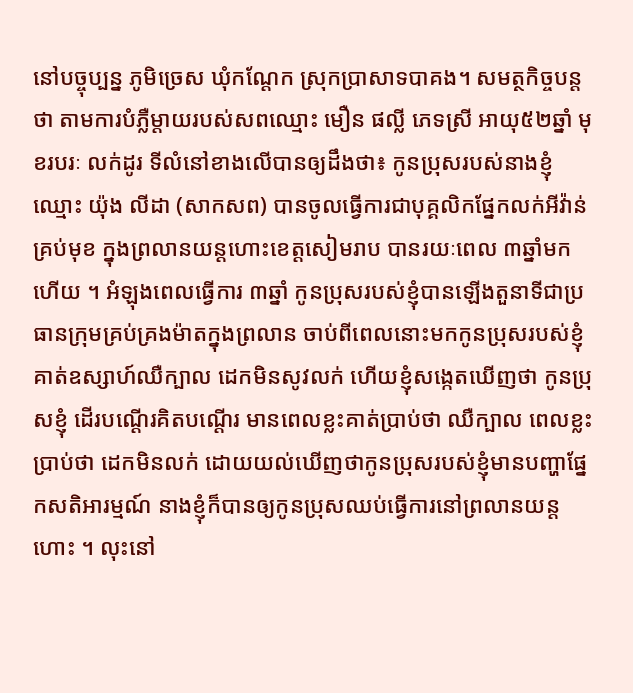នៅបច្ចុប្បន្ន ភូមិច្រេស ឃុំកណ្តែក ស្រុកប្រាសាទបាគង។ សមត្ថកិច្ចបន្តថា តាមការបំភ្លឺម្តាយរបស់សពឈ្មោះ មឿន ផល្លី ភេទស្រី អាយុ៥២ឆ្នាំ មុខរបរៈ លក់ដូរ ទីលំនៅខាងលើបានឲ្យដឹងថា៖ កូនប្រុសរបស់នាងខ្ញុំឈ្មោះ យ៉ុង លីដា (សាកសព) បានចូលធ្វើការជាបុគ្គលិកផ្នែកលក់អីវ៉ាន់គ្រប់មុខ ក្នុងព្រលានយន្តហោះខេត្តសៀមរាប បានរយៈពេល ៣ឆ្នាំមកហើយ ។ អំឡុងពេលធ្វើការ ៣ឆ្នាំ កូនប្រុសរបស់ខ្ញុំបានឡើងតួនាទីជាប្រធានក្រុមគ្រប់គ្រងម៉ាតក្នុងព្រលាន ចាប់ពីពេលនោះមកកូនប្រុសរបស់ខ្ញុំគាត់ឧស្សាហ៍ឈឺក្បាល ដេកមិនសូវលក់ ហើយខ្ញុំសង្កេតឃើញថា កូនប្រុសខ្ញុំ ដើរបណ្ដើរគិតបណ្ដើរ មានពេលខ្លះគាត់ប្រាប់ថា ឈឺក្បាល ពេលខ្លះប្រាប់ថា ដេកមិនលក់ ដោយយល់ឃើញថាកូនប្រុសរបស់ខ្ញុំមានបញ្ហាផ្នែកសតិអារម្មណ៍ នាងខ្ញុំក៏បានឲ្យកូនប្រុសឈប់ធ្វើការនៅព្រលានយន្តហោះ ។ លុះនៅ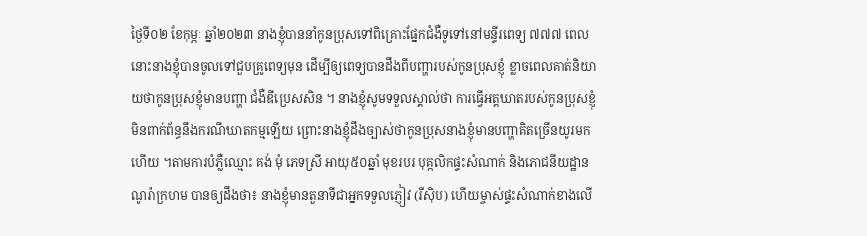ថ្ងៃទី០២ ខែកុម្ភៈ ឆ្នាំ២០២៣ នាងខ្ញុំបាននាំកូនប្រុសទៅពិគ្រោះផ្នែកជំងឺទូទៅនៅមន្ទីរពេទ្យ ៧៧៧ ពេលនោះនាងខ្ញុំបានចូលទៅជួបគ្រូពេទ្យមុន ដើម្បីឲ្យពេទ្យបានដឹងពីបញ្ហារបស់កូនប្រុសខ្ញុំ ខ្លាចពេលគាត់និយាយថាកូនប្រុសខ្ញុំមានបញ្ហា ជំងឺឌីប្រេសសិន ។ នាងខ្ញុំសូមទទួលស្គាល់ថា ការធ្វើអត្តឃាតរបស់កូនប្រុសខ្ញុំ មិនពាក់ព័ន្ធនឹងករណីឃាតកម្មឡើយ ព្រោះនាងខ្ញុំដឹងច្បាស់ថាកូនប្រុសនាងខ្ញុំមានបញ្ហាគិតច្រើនយូរមកហើយ ។តាមការបំភ្លឺឈ្មោះ គង់ មុំ ភេទស្រី អាយុ៥០ឆ្នាំ មុខរបរ បុគ្កលិកផ្ទះសំណាក់ និងភោជនីយដ្ឋាន ណូរ៉ាក្រហម បានឲ្យដឹងថា៖ នាងខ្ញុំមានតួនាទីជាអ្នកទទួលភ្ញៀវ (រីស៊ិប) ហើយម្ចាស់ផ្ទះសំណាក់ខាងលើ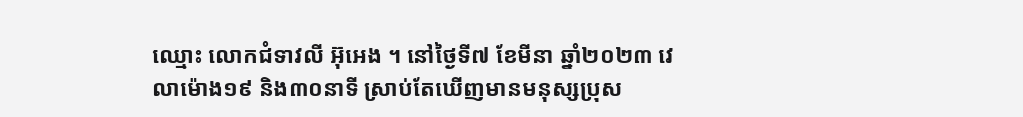ឈ្មោះ លោកជំទាវលី អ៊ុអេង ។ នៅថ្ងៃទី៧ ខែមីនា ឆ្នាំ២០២៣ វេលាម៉ោង១៩ និង៣០នាទី ស្រាប់តែឃើញមានមនុស្សប្រុស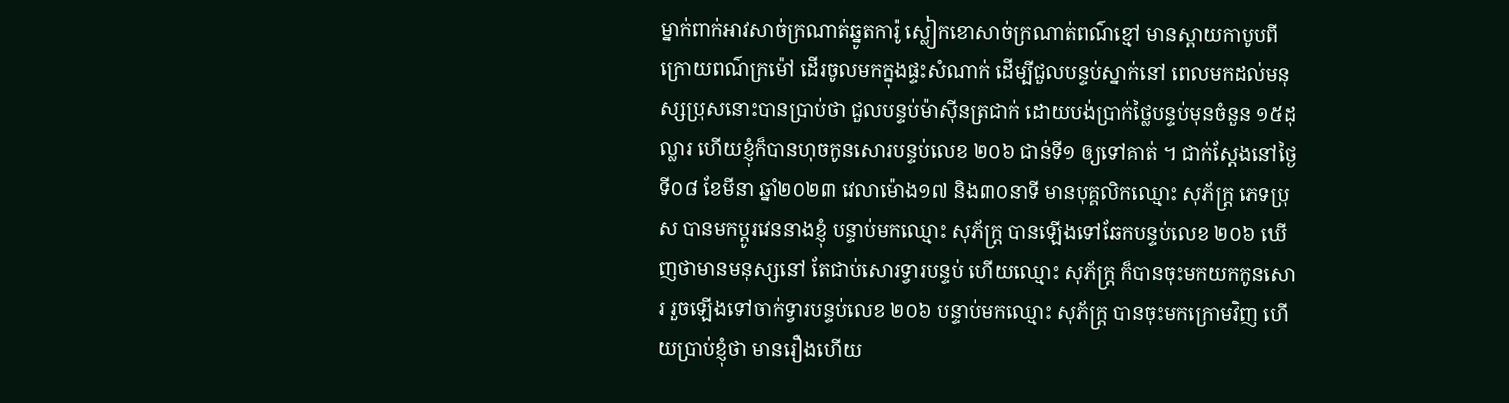ម្នាក់ពាក់អាវសាច់ក្រណាត់ឆ្នូតការ៉ូ ស្លៀកខោសាច់ក្រណាត់ពណ៌ខ្មៅ មានស្ពាយកាបូបពីក្រោយពណ៌ក្រម៉ៅ ដើរចូលមកក្នុងផ្ទះសំណាក់ ដើម្បីជួលបន្ទប់ស្នាក់នៅ ពេលមកដល់មនុស្សប្រុសនោះបានប្រាប់ថា ជួលបន្ទប់ម៉ាស៊ីនត្រជាក់ ដោយបង់ប្រាក់ថ្លៃបន្ទប់មុនចំនួន ១៥ដុល្លារ ហើយខ្ញុំក៏បានហុចកូនសោរបន្ទប់លេខ ២០៦ ជាន់ទី១ ឲ្យទៅគាត់ ។ ជាក់ស្ដែងនៅថ្ងៃទី០៨ ខែមីនា ឆ្នាំ២០២៣ វេលាម៉ោង១៧ និង៣០នាទី មានបុគ្គលិកឈ្មោះ សុភ័ក្រ្ត ភេទប្រុស បានមកប្ដូរវេននាងខ្ញុំ បន្ទាប់មកឈ្មោះ សុភ័ក្រ្ត បានឡើងទៅឆែកបន្ទប់លេខ ២០៦ ឃើញថាមានមនុស្សនៅ តែជាប់សោរទ្វារបន្ទប់ ហើយឈ្មោះ សុភ័ក្រ្ត ក៏បានចុះមកយកកូនសោរ រួចឡើងទៅចាក់ទ្វារបន្ទប់លេខ ២០៦ បន្ទាប់មកឈ្មោះ សុភ័ក្រ្ត បានចុះមកក្រោមវិញ ហើយប្រាប់ខ្ញុំថា មានរឿងហើយ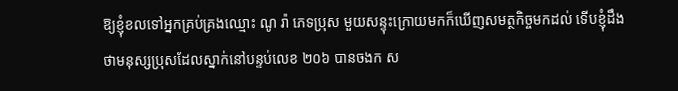ឱ្យខ្ញុំខលទៅអ្នកគ្រប់គ្រងឈ្មោះ ណូ រ៉ា ភេទប្រុស មួយសន្ទុះក្រោយមកក៏ឃើញសមត្ថកិច្ចមកដល់ ទើបខ្ញុំដឹងថាមនុស្សប្រុសដែលស្នាក់នៅបន្ទប់លេខ ២០៦ បានចងក ស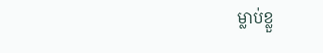ម្លាប់ខ្លួ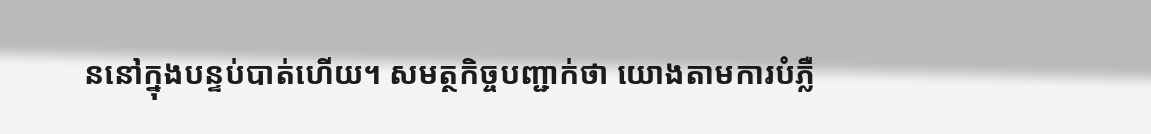ននៅក្នុងបន្ទប់បាត់ហើយ។ សមត្ថកិច្ចបញ្ជាក់ថា យោងតាមការបំភ្លឺ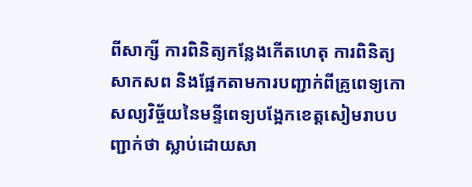ពីសាក្សី ការពិនិត្យកន្លែងកើតហេតុ ការពិនិត្យសាកសព និងផ្អែកតាមការបញ្ជាក់ពីគ្រូពេទ្យកោសល្យវិច្ច័យនៃមន្ទីពេទ្យបង្អែកខេត្តសៀមរាបបញ្ជាក់ថា ស្លាប់ដោយសា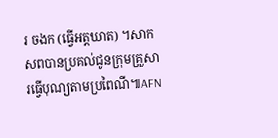រ ចងក (ធ្វើអត្តឃាត) ។សាកសពបានប្រគល់ជូនក្រុមគ្រួសារធ្វើបុណ្យតាមប្រពៃណី៕AFN